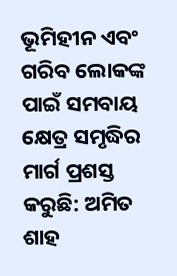ଭୂମିହୀନ ଏବଂ ଗରିବ ଲୋକଙ୍କ ପାଇଁ ସମବାୟ କ୍ଷେତ୍ର ସମୃଦ୍ଧିର ମାର୍ଗ ପ୍ରଶସ୍ତ କରୁଛି: ଅମିତ ଶାହ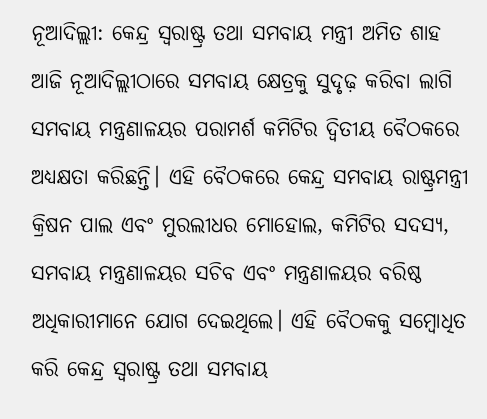ନୂଆଦିଲ୍ଲୀ: କେନ୍ଦ୍ର ସ୍ୱରାଷ୍ଟ୍ର ତଥା ସମବାୟ ମନ୍ତ୍ରୀ ଅମିତ ଶାହ ଆଜି ନୂଆଦିଲ୍ଲୀଠାରେ ସମବାୟ କ୍ଷେତ୍ରକୁ ସୁଦୃଢ଼ କରିବା ଲାଗି ସମବାୟ ମନ୍ତ୍ରଣାଳୟର ପରାମର୍ଶ କମିଟିର ଦ୍ୱିତୀୟ ବୈଠକରେ ଅଧ୍ୟକ୍ଷତା କରିଛନ୍ତି। ଏହି ବୈଠକରେ କେନ୍ଦ୍ର ସମବାୟ ରାଷ୍ଟ୍ରମନ୍ତ୍ରୀ କ୍ରିଷନ ପାଲ ଏବଂ ମୁରଲୀଧର ମୋହୋଲ, କମିଟିର ସଦସ୍ୟ, ସମବାୟ ମନ୍ତ୍ରଣାଳୟର ସଚିବ ଏବଂ ମନ୍ତ୍ରଣାଳୟର ବରିଷ୍ଠ ଅଧିକାରୀମାନେ ଯୋଗ ଦେଇଥିଲେ। ଏହି ବୈଠକକୁ ସମ୍ବୋଧିତ କରି କେନ୍ଦ୍ର ସ୍ୱରାଷ୍ଟ୍ର ତଥା ସମବାୟ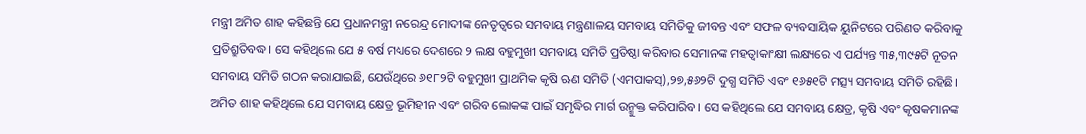ମନ୍ତ୍ରୀ ଅମିତ ଶାହ କହିଛନ୍ତି ଯେ ପ୍ରଧାନମନ୍ତ୍ରୀ ନରେନ୍ଦ୍ର ମୋଦୀଙ୍କ ନେତୃତ୍ୱରେ ସମବାୟ ମନ୍ତ୍ରଣାଳୟ ସମବାୟ ସମିତିକୁ ଜୀବନ୍ତ ଏବଂ ସଫଳ ବ୍ୟବସାୟିକ ୟୁନିଟରେ ପରିଣତ କରିବାକୁ ପ୍ରତିଶ୍ରୁତିବଦ୍ଧ। ସେ କହିଥିଲେ ଯେ ୫ ବର୍ଷ ମଧ୍ୟରେ ଦେଶରେ ୨ ଲକ୍ଷ ବହୁମୁଖୀ ସମବାୟ ସମିତି ପ୍ରତିଷ୍ଠା କରିବାର ସେମାନଙ୍କ ମହତ୍ବାକାଂକ୍ଷୀ ଲକ୍ଷ୍ୟରେ ଏ ପର୍ଯ୍ୟନ୍ତ ୩୫,୩୯୫ଟି ନୂତନ ସମବାୟ ସମିତି ଗଠନ କରାଯାଇଛି, ଯେଉଁଥିରେ ୬୧୮୨ଟି ବହୁମୁଖୀ ପ୍ରାଥମିକ କୃଷି ଋଣ ସମିତି (ଏମପାକସ୍),୨୭,୫୬୨ଟି ଦୁଗ୍ଧ ସମିତି ଏବଂ ୧୬୫୧ଟି ମତ୍ସ୍ୟ ସମବାୟ ସମିତି ରହିଛି। ଅମିତ ଶାହ କହିଥିଲେ ଯେ ସମବାୟ କ୍ଷେତ୍ର ଭୂମିହୀନ ଏବଂ ଗରିବ ଲୋକଙ୍କ ପାଇଁ ସମୃଦ୍ଧିର ମାର୍ଗ ଉନ୍ମୁକ୍ତ କରିପାରିବ। ସେ କହିଥିଲେ ଯେ ସମବାୟ କ୍ଷେତ୍ର, କୃଷି ଏବଂ କୃଷକମାନଙ୍କ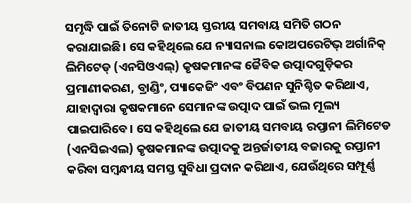ସମୃଦ୍ଧି ପାଇଁ ତିନୋଟି ଜାତୀୟ ସ୍ତରୀୟ ସମବାୟ ସମିତି ଗଠନ କରାଯାଇଛି। ସେ କହିଥିଲେ ଯେ ନ୍ୟାସନାଲ କୋଅପରେଟିଭ୍ ଅର୍ଗାନିକ୍ ଲିମିଟେଡ୍ (ଏନସିଓଏଲ୍) କୃଷକମାନଙ୍କ ଜୈବିକ ଉତ୍ପାଦଗୁଡ଼ିକର ପ୍ରମାଣୀକରଣ, ବ୍ରାଣ୍ଡିଂ, ପ୍ୟାକେଜିଂ ଏବଂ ବିପଣନ ସୁନିଶ୍ଚିତ କରିଥାଏ, ଯାହାଦ୍ୱାରା କୃଷକମାନେ ସେମାନଙ୍କ ଉତ୍ପାଦ ପାଇଁ ଭଲ ମୂଲ୍ୟ ପାଇପାରିବେ। ସେ କହିଥିଲେ ଯେ ଜାତୀୟ ସମବାୟ ରପ୍ତାନୀ ଲିମିଟେଡ (ଏନସିଇଏଲ) କୃଷକମାନଙ୍କ ଉତ୍ପାଦକୁ ଅନ୍ତର୍ଜାତୀୟ ବଜାରକୁ ରପ୍ତାନୀ କରିବା ସମ୍ବନ୍ଧୀୟ ସମସ୍ତ ସୁବିଧା ପ୍ରଦାନ କରିଥାଏ, ଯେଉଁଥିରେ ସମ୍ପୂର୍ଣ୍ଣ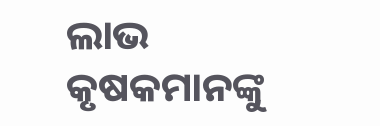ଲାଭ କୃଷକମାନଙ୍କୁ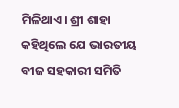ମିଳିଥାଏ। ଶ୍ରୀ ଶାହା କହିଥିଲେ ଯେ ଭାରତୀୟ ବୀଜ ସହକାରୀ ସମିତି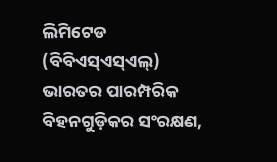ଲିମିଟେଡ (ବିବିଏସ୍ଏସ୍ଏଲ୍) ଭାରତର ପାରମ୍ପରିକ ବିହନଗୁଡ଼ିକର ସଂରକ୍ଷଣ,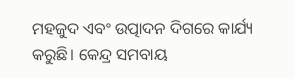ମହଜୁଦ ଏବଂ ଉତ୍ପାଦନ ଦିଗରେ କାର୍ଯ୍ୟ କରୁଛି। କେନ୍ଦ୍ର ସମବାୟ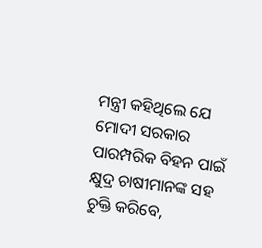ମନ୍ତ୍ରୀ କହିଥିଲେ ଯେ ମୋଦୀ ସରକାର ପାରମ୍ପରିକ ବିହନ ପାଇଁ କ୍ଷୁଦ୍ର ଚାଷୀମାନଙ୍କ ସହ ଚୁକ୍ତି କରିବେ,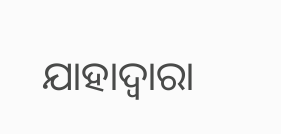ଯାହାଦ୍ୱାରା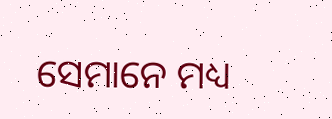ସେମାନେ ମଧ୍ୟ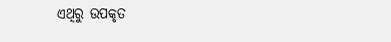ଏଥିରୁ ଉପକୃତ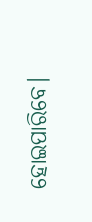ହୋଇପାରିବେ।